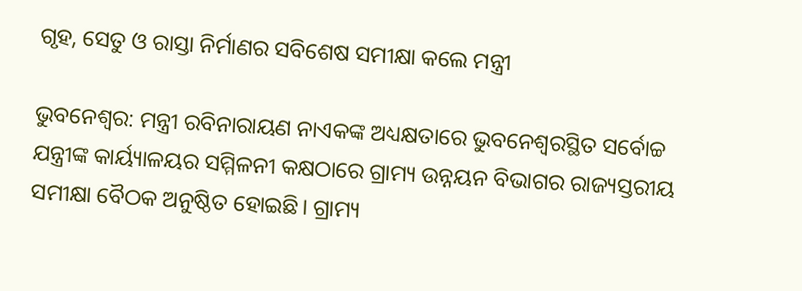ଗୃହ, ସେତୁ ଓ ରାସ୍ତା ନିର୍ମାଣର ସବିଶେଷ ସମୀକ୍ଷା କଲେ ମନ୍ତ୍ରୀ

ଭୁବନେଶ୍ବର: ମନ୍ତ୍ରୀ ରବିନାରାୟଣ ନାଏକଙ୍କ ଅଧ୍ୟକ୍ଷତାରେ ଭୁବନେଶ୍ବରସ୍ଥିତ ସର୍ବୋଚ୍ଚ ଯନ୍ତ୍ରୀଙ୍କ କାର୍ୟ୍ୟାଳୟର ସମ୍ମିଳନୀ କକ୍ଷଠାରେ ଗ୍ରାମ୍ୟ ଉନ୍ନୟନ ବିଭାଗର ରାଜ୍ୟସ୍ତରୀୟ ସମୀକ୍ଷା ବୈଠକ ଅନୁଷ୍ଠିତ ହୋଇଛି। ଗ୍ରାମ୍ୟ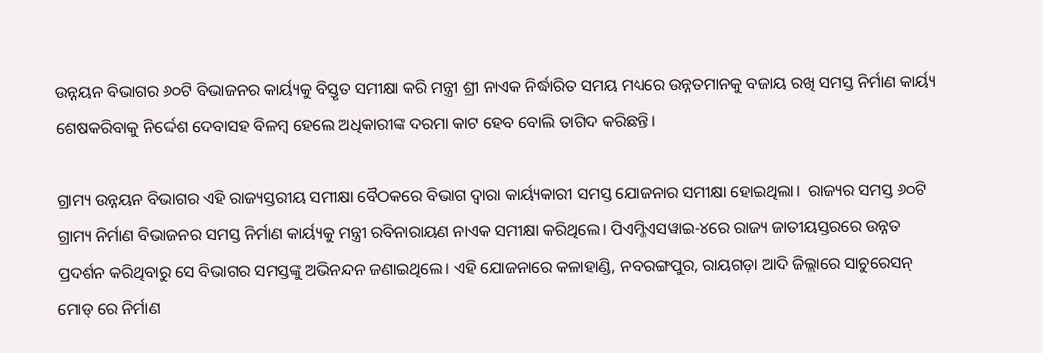ଉନ୍ନୟନ ବିଭାଗର ୬୦ଟି ବିଭାଜନର କାର୍ୟ୍ୟକୁ ବିସ୍ତୃତ ସମୀକ୍ଷା କରି ମନ୍ତ୍ରୀ ଶ୍ରୀ ନାଏକ ନିର୍ଦ୍ଧାରିତ ସମୟ ମଧ୍ୟରେ ଉନ୍ନତମାନକୁ ବଜାୟ ରଖି ସମସ୍ତ ନିର୍ମାଣ କାର୍ୟ୍ୟ ଶେଷକରିବାକୁ ନିର୍ଦ୍ଦେଶ ଦେବାସହ ବିଳମ୍ବ ହେଲେ ଅଧିକାରୀଙ୍କ ଦରମା କାଟ ହେବ ବୋଲି ତାଗିଦ କରିଛନ୍ତି।

ଗ୍ରାମ୍ୟ ଉନ୍ନୟନ ବିଭାଗର ଏହି ରାଜ୍ୟସ୍ତରୀୟ ସମୀକ୍ଷା ବୈଠକରେ ବିଭାଗ ଦ୍ବାରା କାର୍ୟ୍ୟକାରୀ ସମସ୍ତ ଯୋଜନାର ସମୀକ୍ଷା ହୋଇଥିଲା।  ରାଜ୍ୟର ସମସ୍ତ ୬୦ଟି ଗ୍ରାମ୍ୟ ନିର୍ମାଣ ବିଭାଜନର ସମସ୍ତ ନିର୍ମାଣ କାର୍ୟ୍ୟକୁ ମନ୍ତ୍ରୀ ରବିନାରାୟଣ ନାଏକ ସମୀକ୍ଷା କରିଥିଲେ। ପିଏମ୍ଜିଏସୱାଇ-୪ରେ ରାଜ୍ୟ ଜାତୀୟସ୍ତରରେ ଉନ୍ନତ ପ୍ରଦର୍ଶନ କରିଥିବାରୁ ସେ ବିଭାଗର ସମସ୍ତଙ୍କୁ ଅଭିନନ୍ଦନ ଜଣାଇଥିଲେ। ଏହି ଯୋଜନାରେ କଳାହାଣ୍ଡି, ନବରଙ୍ଗପୁର, ରାୟଗଡ଼ା ଆଦି ଜିଲ୍ଲାରେ ସାଚୁରେସନ୍ ମୋଡ୍ ରେ ନିର୍ମାଣ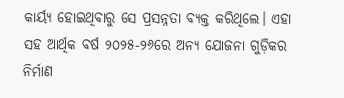କାର୍ୟ୍ୟ ହୋଇଥିବାରୁ ସେ ପ୍ରସନ୍ନତା ବ୍ୟକ୍ତ କରିଥିଲେ। ଏହା ସହ ଆର୍ଥିକ ବର୍ଷ ୨୦୨୫-୨୬ରେ ଅନ୍ୟ ଯୋଜନା ଗୁଡ଼ିକର ନିର୍ମାଣ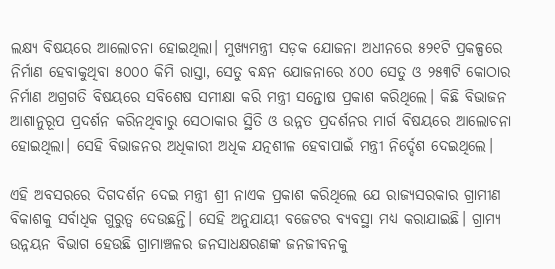ଲକ୍ଷ୍ୟ ବିଷୟରେ ଆଲୋଚନା ହୋଇଥିଲା। ମୁଖ୍ୟମନ୍ତ୍ରୀ ସଡ଼କ ଯୋଜନା ଅଧୀନରେ ୫୨୧ଟି ପ୍ରକଳ୍ପରେ  ନିର୍ମାଣ ହେବାକୁଥିବା ୫୦୦୦ କିମି ରାସ୍ତା, ସେତୁ ବନ୍ଧନ ଯୋଜନାରେ ୪୦୦ ସେତୁ ଓ ୨୫୩ଟି କୋଠାର ନିର୍ମାଣ ଅଗ୍ରଗତି ବିଷୟରେ ସବିଶେଷ ସମୀକ୍ଷା କରି ମନ୍ତ୍ରୀ ସନ୍ତୋଷ ପ୍ରକାଶ କରିଥିଲେ। କିଛି ବିଭାଜନ ଆଶାନୁରୂପ ପ୍ରଦର୍ଶନ କରିନଥିବାରୁ ସେଠାକାର ସ୍ଥିତି ଓ ଉନ୍ନତ ପ୍ରଦର୍ଶନର ମାର୍ଗ ବିଷୟରେ ଆଲୋଚନା ହୋଇଥିଲା। ସେହି ବିଭାଜନର ଅଧିକାରୀ ଅଧିକ ଯତ୍ନଶୀଳ ହେବାପାଇଁ ମନ୍ତ୍ରୀ ନିର୍ଦ୍ଦେଶ ଦେଇଥିଲେ।

ଏହି ଅବସରରେ ଦିଗଦର୍ଶନ ଦେଇ ମନ୍ତ୍ରୀ ଶ୍ରୀ ନାଏକ ପ୍ରକାଶ କରିଥିଲେ ଯେ ରାଜ୍ୟସରକାର ଗ୍ରାମୀଣ ବିକାଶକୁ ସର୍ବାଧିକ ଗୁରୁତ୍ବ ଦେଉଛନ୍ତି। ସେହି ଅନୁଯାୟୀ ବଜେଟର ବ୍ୟବସ୍ଥା ମଧ୍ୟ କରାଯାଇଛି। ଗ୍ରାମ୍ୟ ଉନ୍ନୟନ ବିଭାଗ ହେଉଛି ଗ୍ରାମାଞ୍ଚଳର ଜନସାଧକ୍ଷରଣଙ୍କ ଜନଜୀବନକୁ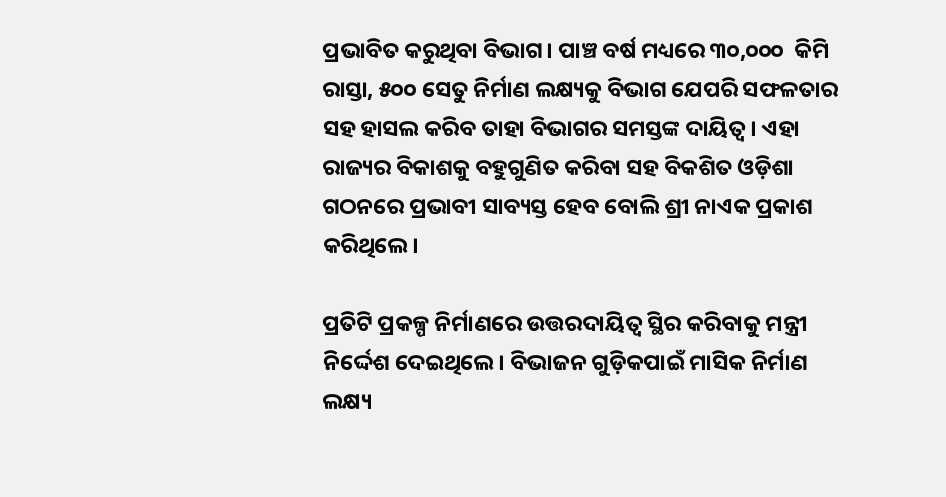ପ୍ରଭାବିତ କରୁଥିବା ବିଭାଗ। ପାଞ୍ଚ ବର୍ଷ ମଧ୍ୟରେ ୩୦,୦୦୦  କିମି ରାସ୍ତା, ୫୦୦ ସେତୁ ନିର୍ମାଣ ଲକ୍ଷ୍ୟକୁ ବିଭାଗ ଯେପରି ସଫଳତାର ସହ ହାସଲ କରିବ ତାହା ବିଭାଗର ସମସ୍ତଙ୍କ ଦାୟିତ୍ବ। ଏହା ରାଜ୍ୟର ବିକାଶକୁ ବହୁଗୁଣିତ କରିବା ସହ ବିକଶିତ ଓଡ଼ିଶା ଗଠନରେ ପ୍ରଭାବୀ ସାବ୍ୟସ୍ତ ହେବ ବୋଲି ଶ୍ରୀ ନାଏକ ପ୍ରକାଶ କରିଥିଲେ।

ପ୍ରତିଟି ପ୍ରକଳ୍ପ ନିର୍ମାଣରେ ଉତ୍ତରଦାୟିତ୍ବ ସ୍ଥିର କରିବାକୁ ମନ୍ତ୍ରୀ ନିର୍ଦ୍ଦେଶ ଦେଇଥିଲେ। ବିଭାଜନ ଗୁଡ଼ିକପାଇଁ ମାସିକ ନିର୍ମାଣ  ଲକ୍ଷ୍ୟ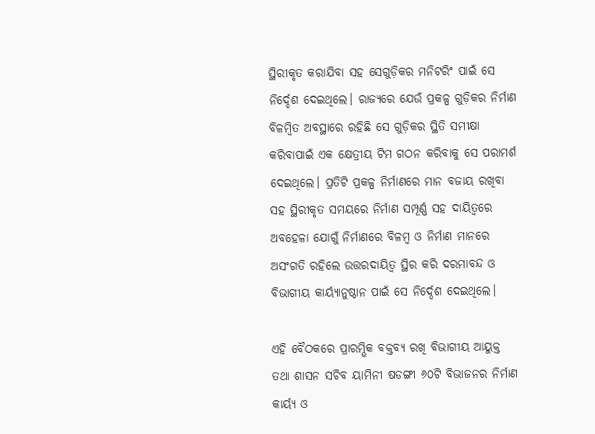ସ୍ଥିରୀକୃତ କରାଯିବା ସହ ସେଗୁଡ଼ିକର ମନିଟରିଂ ପାଇଁ ସେ ନିର୍ଦ୍ଦେଶ ଦେଇଥିଲେ। ରାଜ୍ୟରେ ଯେଉଁ ପ୍ରକଳ୍ପ ଗୁଡ଼ିକର ନିର୍ମାଣ ବିଳମ୍ବିତ ଅବସ୍ଥାରେ ରହିଛି ସେ ଗୁଡ଼ିକର ସ୍ଥିତି ସମୀକ୍ଷା କରିବାପାଇଁ ଏକ କ୍ଷେତ୍ରୀୟ ଟିମ ଗଠନ କରିବାକୁ ସେ ପରାମର୍ଶ ଦେଇଥିଲେ। ପ୍ରତିଟି ପ୍ରକଳ୍ପ ନିର୍ମାଣରେ ମାନ ବଜାୟ ରଖିବା ସହ ସ୍ଥିରୀକୃତ ସମୟରେ ନିର୍ମାଣ ସମ୍ପୂର୍ଣ୍ଣ ସହ ଦାୟିତ୍ବରେ ଅବହେଳା ଯୋଗୁଁ ନିର୍ମାଣରେ ବିଳମ୍ବ ଓ ନିର୍ମାଣ ମାନରେ ଅସଂଗତି ରହିଲେ ଉତ୍ତରଦାୟିତ୍ବ ସ୍ଥିର କରି ଦରମାବନ୍ଦ ଓ ବିଭାଗୀୟ କାର୍ୟ୍ୟାନୁଷ୍ଠାନ ପାଇଁ ସେ ନିର୍ଦ୍ଦେଶ ଦେଇଥିଲେ।

ଏହି ବୈଠକରେ ପ୍ରାରମ୍ଭିକ ବକ୍ତବ୍ୟ ରଖି ବିଭାଗୀୟ ଆୟୁକ୍ତ ତଥା ଶାସନ ସଚିବ ୟାମିନୀ ଷଡଙ୍ଗୀ ୬୦ଟି ବିଭାଜନର ନିର୍ମାଣ କାର୍ୟ୍ୟ ଓ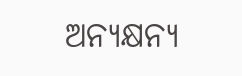ଅନ୍ୟକ୍ଷନ୍ୟ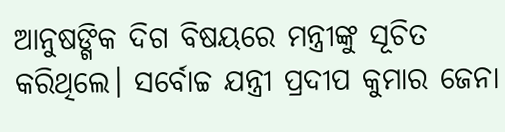ଆନୁଷଙ୍ଗିକ ଦିଗ ବିଷୟରେ ମନ୍ତ୍ରୀଙ୍କୁ ସୂଚିତ କରିଥିଲେ। ସର୍ବୋଚ୍ଚ ଯନ୍ତ୍ରୀ ପ୍ରଦୀପ କୁମାର ଜେନା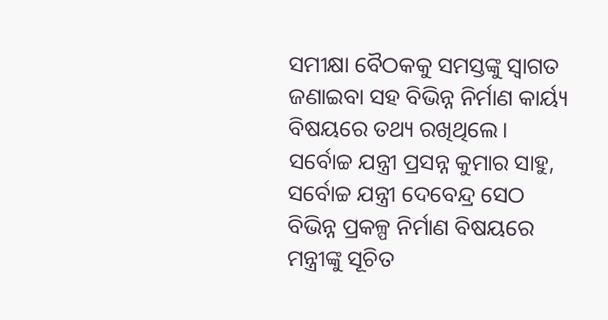ସମୀକ୍ଷା ବୈଠକକୁ ସମସ୍ତଙ୍କୁ ସ୍ବାଗତ ଜଣାଇବା ସହ ବିଭିନ୍ନ ନିର୍ମାଣ କାର୍ୟ୍ୟ ବିଷୟରେ ତଥ୍ୟ ରଖିଥିଲେ। ସର୍ବୋଚ୍ଚ ଯନ୍ତ୍ରୀ ପ୍ରସନ୍ନ କୁମାର ସାହୁ, ସର୍ବୋଚ୍ଚ ଯନ୍ତ୍ରୀ ଦେବେନ୍ଦ୍ର ସେଠ ବିଭିନ୍ନ ପ୍ରକଳ୍ପ ନିର୍ମାଣ ବିଷୟରେ ମନ୍ତ୍ରୀଙ୍କୁ ସୂଚିତ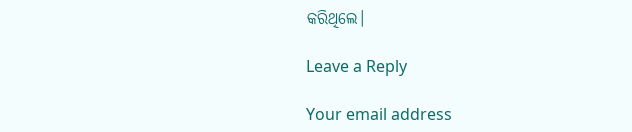କରିଥିଲେ।

Leave a Reply

Your email address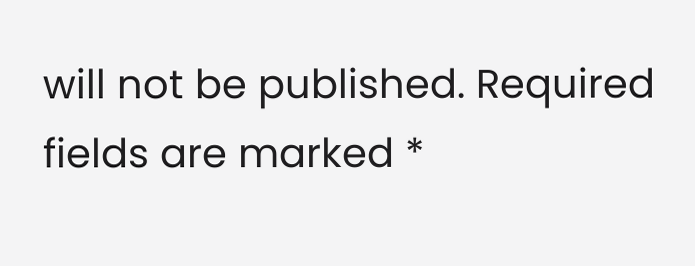will not be published. Required fields are marked *